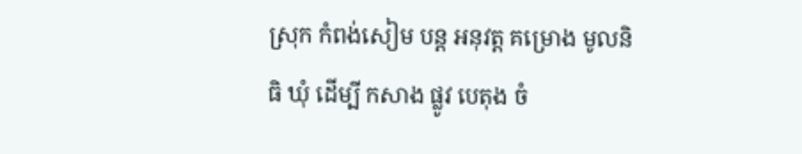ស្រុក កំពង់សៀម បន្ត អនុវត្ត គម្រោង មូលនិធិ ឃុំ ដេីម្បី កសាង ផ្លូវ បេតុង ចំ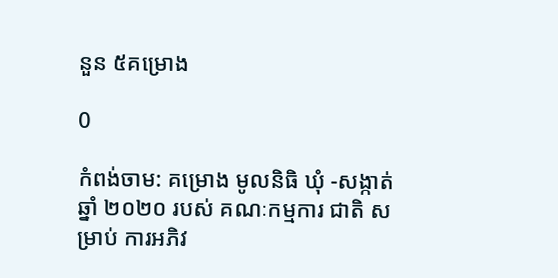នួន ៥គម្រោង

0

កំពង់ចាម: គម្រោង មូលនិធិ ឃុំ -សង្កាត់ ឆ្នាំ ២០២០ របស់ គណៈកម្មការ ជាតិ សម្រាប់ ការអភិវ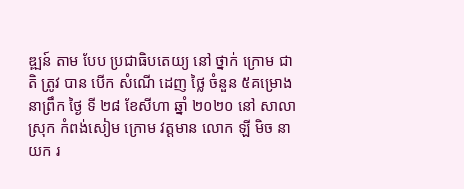ឌ្ឍន៍ តាម បែប ប្រជាធិបតេយ្យ នៅ ថ្នាក់ ក្រោម ជាតិ ត្រូវ បាន បេីក សំណេី ដេញ ថ្លៃ ចំនួន ៥គម្រោង នាព្រឹក ថ្ងៃ ទី ២៨ ខែសីហា ឆ្នាំ ២០២០ នៅ សាលា ស្រុក កំពង់សៀម ក្រោម វត្តមាន លោក ឡី មិច នាយក រ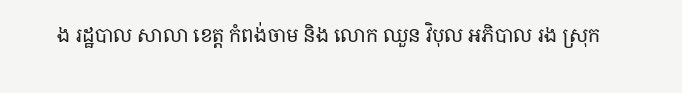ង រដ្ឋបាល សាលា ខេត្ត កំពង់ចាម និង លោក ឈួន វិបុល អភិបាល រង ស្រុក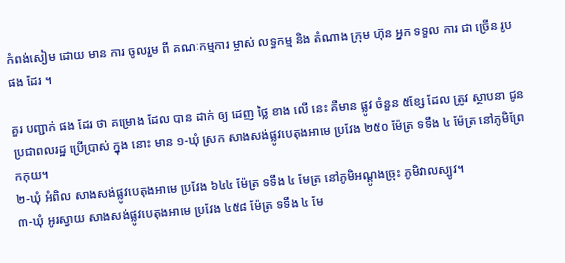កំពង់សៀម ដោយ មាន ការ ចូលរួម ពី គណៈកម្មការ ម្ចាស់ លទ្ធកម្ម និង តំណាង ក្រុម ហ៊ុន អ្នក ទទួល ការ ជា ច្រើន រូប ផង ដែរ ។

គួរ បញ្ជាក់ ផង ដែរ ថា គម្រោង ដែល បាន ដាក់ ឲ្យ ដេញ ថ្លៃ ខាង លើ នេះ គឺមាន ផ្លូវ ចំនួន ៥ខ្សែ ដែល ត្រូវ ស្ថាបនា ជូន ប្រជាពលរដ្ឋ ប្រើប្រាស់ ក្នុង នោះ មាន ១-ឃុំ ស្រក សាងសង់ផ្លូវបេតុងអាមេ ប្រវែង ២៥០ ម៉ែត្រ ទទឹង ៤ ម៉ែត្រ នៅភូមិព្រែកកុយ។
២-ឃុំ អំពិល សាងសង់ផ្លូវបេតុងអាមេ ប្រវែង ៦៤៤ ម៉ែត្រ ទទឹង ៤ មែត្រ នៅភូមិអណ្តូងច្រុះ ភូមិវាលស្បូវ។
៣-ឃុំ អូរស្វាយ សាងសង់ផ្លូវបេតុងអាមេ ប្រវែង ៤៥៨ ម៉ែត្រ ទទឹង ៤ មែ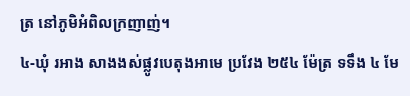ត្រ នៅភូមិអំពិលក្រញាញ់។
៤-ឃុំ រអាង សាងងស់ផ្លូវបេតុងអាមេ ប្រវែង ២៥៤ ម៉ែត្រ ទទឹង ៤ មែ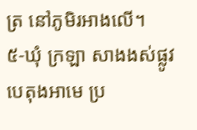ត្រ នៅភូមិរអាងលើ។
៥-ឃុំ ក្រឡា សាងងស់ផ្លូវបេតុងអាមេ ប្រ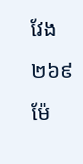វែង ២៦៩ ម៉ែ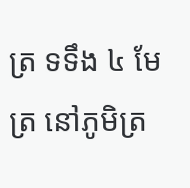ត្រ ទទឹង ៤ មែត្រ នៅភូមិត្រ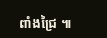ពាំងជ្រៃ ៕